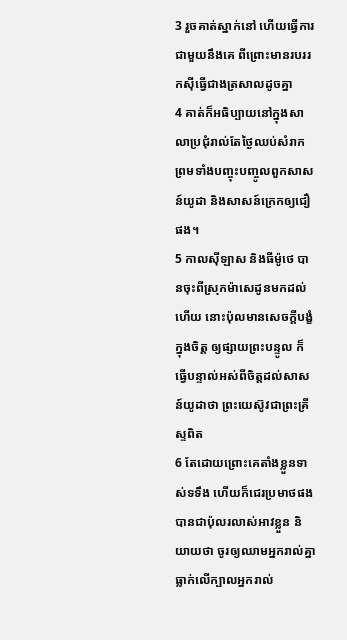3 រួចគាត់ស្នាក់នៅ ហើយធ្វើការជាមួយនឹងគេ ពីព្រោះមានរបររកស៊ីធ្វើជាងត្រសាលដូចគ្នា
4 គាត់ក៏អធិប្បាយនៅក្នុងសាលាប្រជុំរាល់តែថ្ងៃឈប់សំរាក ព្រមទាំងបញ្ចុះបញ្ចូលពួកសាសន៍យូដា និងសាសន៍ក្រេកឲ្យជឿផង។
5 កាលស៊ីឡាស និងធីម៉ូថេ បានចុះពីស្រុកម៉ាសេដូនមកដល់ហើយ នោះប៉ុលមានសេចក្ដីបង្ខំក្នុងចិត្ត ឲ្យផ្សាយព្រះបន្ទូល ក៏ធ្វើបន្ទាល់អស់ពីចិត្តដល់សាសន៍យូដាថា ព្រះយេស៊ូវជាព្រះគ្រីស្ទពិត
6 តែដោយព្រោះគេតាំងខ្លួនទាស់ទទឹង ហើយក៏ជេរប្រមាថផង បានជាប៉ុលរលាស់អាវខ្លួន និយាយថា ចូរឲ្យឈាមអ្នករាល់គ្នាធ្លាក់លើក្បាលអ្នករាល់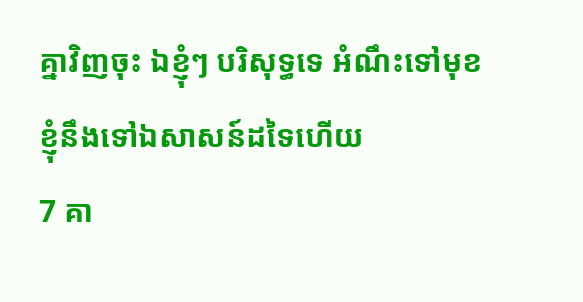គ្នាវិញចុះ ឯខ្ញុំៗ បរិសុទ្ធទេ អំណឹះទៅមុខ ខ្ញុំនឹងទៅឯសាសន៍ដទៃហើយ
7 គា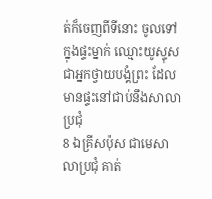ត់ក៏ចេញពីទីនោះ ចូលទៅក្នុងផ្ទះម្នាក់ ឈ្មោះយូស្ទុស ជាអ្នកថ្វាយបង្គំព្រះ ដែលមានផ្ទះនៅជាប់នឹងសាលាប្រជុំ
8 ឯគ្រីសប៉ុស ជាមេសាលាប្រជុំ គាត់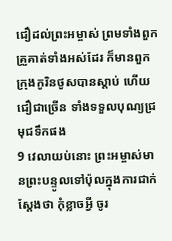ជឿដល់ព្រះអម្ចាស់ ព្រមទាំងពួកគ្រួគាត់ទាំងអស់ដែរ ក៏មានពួកក្រុងកូរិនថូសបានស្តាប់ ហើយជឿជាច្រើន ទាំងទទួលបុណ្យជ្រមុជទឹកផង
9 វេលាយប់នោះ ព្រះអម្ចាស់មានព្រះបន្ទូលទៅប៉ុលក្នុងការជាក់ស្តែងថា កុំខ្លាចអ្វី ចូរ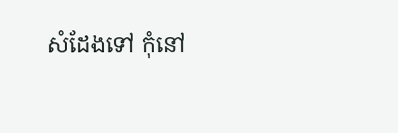សំដែងទៅ កុំនៅ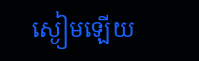ស្ងៀមឡើយ